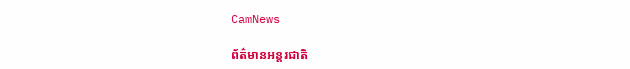CamNews

ព័ត៌មានអន្តរជាតិ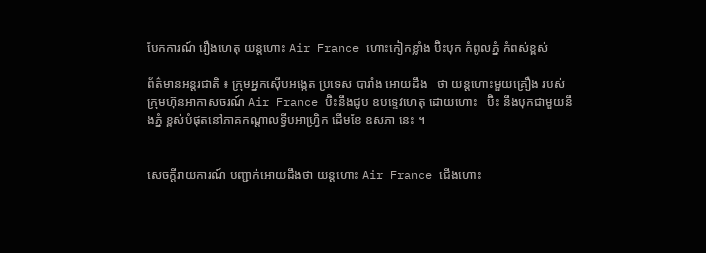បែកការណ៍ រឿងហេតុ យន្តហោះ Air France ហោះកៀកខ្លាំង ប៊ិះបុក កំពូលភ្នំ កំពស់ខ្ពស់

ព័ត៌មានអន្តរជាតិ ៖ ក្រុមអ្នកស៊ើបអង្កេត ប្រទេស បារាំង អោយដឹង   ថា យន្តហោះមួយគ្រឿង របស់ ក្រុមហ៊ុនអាកាសចរណ៍ Air France ប៊ិះនឹងជូប ឧបទ្ទេវហេតុ ដោយហោះ   ប៊ិះ នឹងបុកជាមួយនឹងភ្នំ ខ្ពស់បំផុតនៅភាគកណ្តាលទ្វីបអាហ្រ្វិក ដើមខែ ឧសភា នេះ ។


សេចក្តីរាយការណ៍ បញ្ជាក់អោយដឹងថា យន្តហោះ Air France ជើងហោះ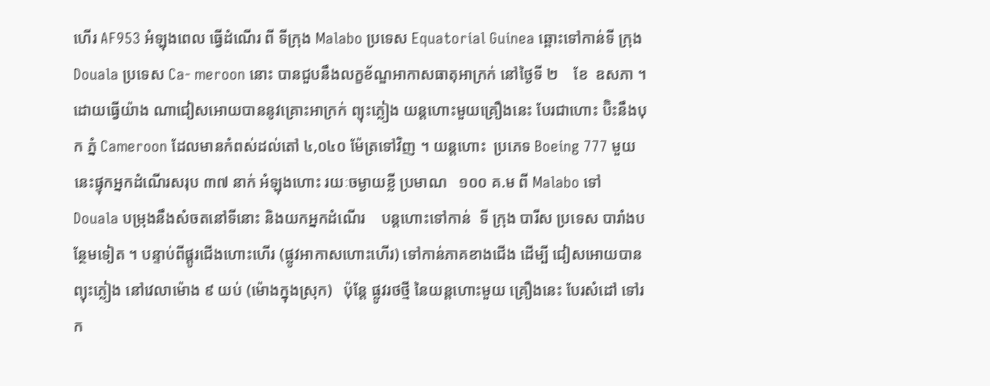ហើរ AF953 អំឡុងពេល ធ្វើដំណើរ ពី ទីក្រុង Malabo ប្រទេស Equatorial Guinea ឆ្ពោះទៅកាន់ទី ក្រុង Douala ប្រទេស Ca- meroon នោះ បានជួបនឹងលក្ខខ័ណ្ឌអាកាសធាតុអាក្រក់ នៅថ្ងៃទី ២    ខែ  ឧសភា ។ ដោយធ្វើយ៉ាង ណាជៀសអោយបាននូវគ្រោះអាក្រក់ ព្យុះភ្លៀង យន្តហោះមួយគ្រឿងនេះ បែរជាហោះ ប៊ិះនឹងបុក ភ្នំ Cameroon ដែលមានកំពស់ដល់តៅ ៤,០៤០ ម៉ែត្រទៅវិញ ។ យន្តហោះ  ប្រភេទ Boeing 777 មួយ នេះផ្ទុកអ្នកដំណើរសរុប ៣៧ នាក់ អំឡុងហោះ រយៈចម្ងាយខ្លី ប្រមាណ   ១០០ គ.ម ពី Malabo ទៅ Douala បម្រុងនឹងសំចតនៅទីនោះ និងយកអ្នកដំណើរ    បន្តហោះទៅកាន់  ទី ក្រុង បារីស ប្រទេស បារាំងបន្ថែមទៀត ។ បន្ទាប់ពីផ្តូរជើងហោះហើរ (ផ្លូវអាកាសហោះហើរ) ទៅកាន់ភាគខាងជើង ដើម្បី ជៀសអោយបាន ព្យុះភ្លៀង នៅវេលាម៉ោង ៩ យប់ (ម៉ោងក្នុងស្រុក)   ប៉ុន្តែ ផ្លូវរថថ្មី នៃយន្តហោះមួយ គ្រឿងនេះ បែរសំដៅ ទៅរក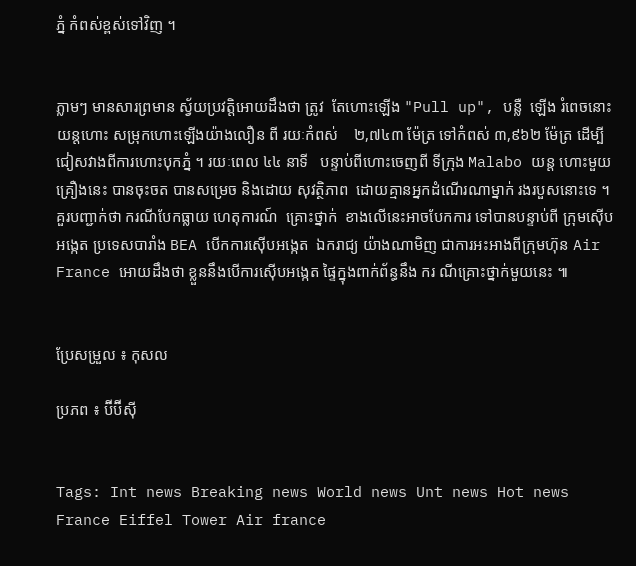ភ្នំ កំពស់ខ្ពស់ទៅវិញ ។


ភ្លាមៗ មានសារព្រមាន ស្វ័យប្រវត្តិអោយដឹងថា ត្រូវ  តែហោះឡើង "Pull up", បន្លឺ  ឡើង រំពេចនោះ យន្តហោះ សម្រុកហោះឡើងយ៉ាងលឿន ពី រយៈកំពស់    ២,៧៤៣ ម៉ែត្រ ទៅកំពស់ ៣,៩៦២ ម៉ែត្រ ដើម្បីជៀសវាងពីការហោះបុកភ្នំ ។ រយៈពេល ៤៤ នាទី   បន្ទាប់ពីហោះចេញពី ទីក្រុង Malabo យន្ត ហោះមួយគ្រឿងនេះ បានចុះចត បានសម្រេច និងដោយ សុវត្ថិភាព  ដោយគ្មានអ្នកដំណើរណាម្នាក់ រងរបួសនោះទេ ។ គួរបញ្ជាក់ថា ករណីបែកធ្លាយ ហេតុការណ៍  គ្រោះថ្នាក់  ខាងលើនេះអាចបែកការ ទៅបានបន្ទាប់ពី ក្រុមស៊ើបអង្កេត ប្រទេសបារាំង BEA បើកការស៊ើបអង្កេត  ឯករាជ្យ យ៉ាងណាមិញ ជាការអះអាងពីក្រុមហ៊ុន Air France អោយដឹងថា ខ្លួននឹងបើការស៊ើបអង្កេត ផ្ទៃក្នុងពាក់ព័ន្ធនឹង ករ ណីគ្រោះថ្នាក់មួយនេះ ៕


ប្រែសម្រួល ៖ កុសល

ប្រភព ៖ ប៊ីប៊ីស៊ី


Tags: Int news Breaking news World news Unt news Hot news France Eiffel Tower Air france